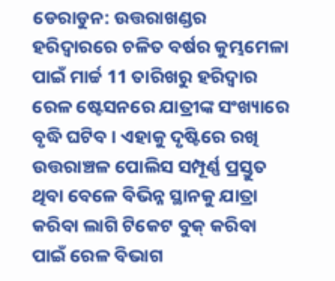ଡେରାଡୁନ: ଉତ୍ତରାଖଣ୍ଡର ହରିଦ୍ବାରରେ ଚଳିତ ବର୍ଷର କୁମ୍ଭମେଳା ପାଇଁ ମାର୍ଚ୍ଚ 11 ତାରିଖରୁ ହରିଦ୍ବାର ରେଳ ଷ୍ଟେସନରେ ଯାତ୍ରୀଙ୍କ ସଂଖ୍ୟାରେ ବୃଦ୍ଧି ଘଟିବ । ଏହାକୁ ଦୃଷ୍ଟିରେ ରଖି ଉତ୍ତରାଞ୍ଚଳ ପୋଲିସ ସମ୍ପୂର୍ଣ୍ଣ ପ୍ରସ୍ତୁତ ଥିବା ବେଳେ ବିଭିନ୍ନ ସ୍ଥାନକୁ ଯାତ୍ରା କରିବା ଲାଗି ଟିକେଟ ବୁକ୍ କରିବା ପାଇଁ ରେଳ ବିଭାଗ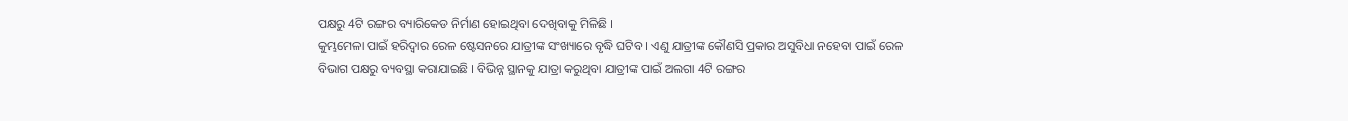ପକ୍ଷରୁ 4ଟି ରଙ୍ଗର ବ୍ୟାରିକେଡ ନିର୍ମାଣ ହୋଇଥିବା ଦେଖିବାକୁ ମିଳିଛି ।
କୁମ୍ଭମେଳା ପାଇଁ ହରିଦ୍ବାର ରେଳ ଷ୍ଟେସନରେ ଯାତ୍ରୀଙ୍କ ସଂଖ୍ୟାରେ ବୃଦ୍ଧି ଘଟିବ । ଏଣୁ ଯାତ୍ରୀଙ୍କ କୌଣସି ପ୍ରକାର ଅସୁବିଧା ନହେବା ପାଇଁ ରେଳ ବିଭାଗ ପକ୍ଷରୁ ବ୍ୟବସ୍ଥା କରାଯାଇଛି । ବିଭିନ୍ନ ସ୍ଥାନକୁ ଯାତ୍ରା କରୁଥିବା ଯାତ୍ରୀଙ୍କ ପାଇଁ ଅଲଗା 4ଟି ରଙ୍ଗର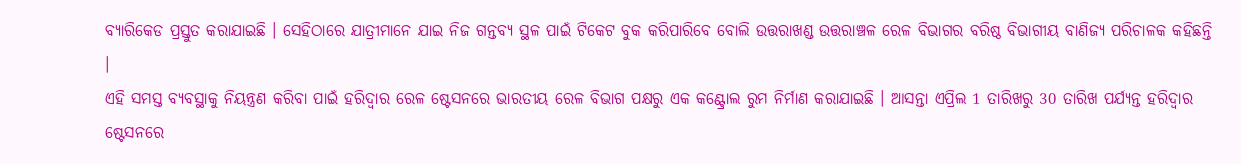ବ୍ୟାରିକେଡ ପ୍ରସ୍ତୁତ କରାଯାଇଛି । ସେହିଠାରେ ଯାତ୍ରୀମାନେ ଯାଇ ନିଜ ଗନ୍ତବ୍ୟ ସ୍ଥଳ ପାଇଁ ଟିକେଟ ବୁକ କରିପାରିବେ ବୋଲି ଉତ୍ତରାଖଣ୍ଡ ଉତ୍ତରାଞ୍ଚଳ ରେଳ ବିଭାଗର ବରିଷ୍ଠ ବିଭାଗୀୟ ବାଣିଜ୍ୟ ପରିଚାଳକ କହିଛନ୍ତି ।
ଏହି ସମସ୍ତ ବ୍ୟବସ୍ଥାକୁ ନିୟନ୍ତ୍ରଣ କରିବା ପାଇଁ ହରିଦ୍ବାର ରେଳ ଷ୍ଟେସନରେ ଭାରତୀୟ ରେଳ ବିଭାଗ ପକ୍ଷରୁ ଏକ କଣ୍ଟ୍ରୋଲ ରୁମ ନିର୍ମାଣ କରାଯାଇଛି । ଆସନ୍ତା ଏପ୍ରିଲ 1 ତାରିଖରୁ 30 ତାରିଖ ପର୍ଯ୍ୟନ୍ତ ହରିଦ୍ବାର ଷ୍ଟେସନରେ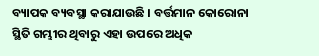ବ୍ୟାପକ ବ୍ୟବସ୍ଥା କରାଯାଉଛି । ବର୍ତ୍ତମାନ କୋରୋନା ସ୍ଥିତି ଗମ୍ଭୀର ଥିବାରୁ ଏହା ଉପରେ ଅଧିକ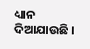ଧ୍ୟାନ ଦିଆଯାଉଛି ।